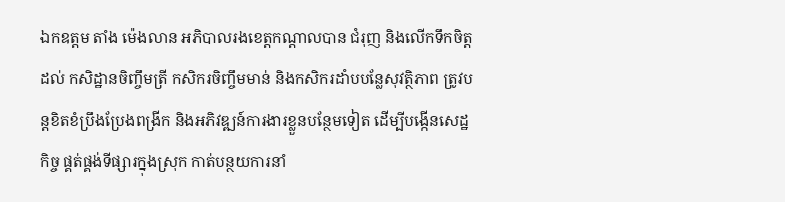ឯកឧត្តម តាំង ម៉េងលាន អភិបាលរងខេត្តកណ្ដាលបាន ជំរុញ និងលើកទឹកចិត្តដល់ កសិដ្ឋានចិញ្ចឹមត្រី កសិករចិញ្ចឹមមាន់ និងកសិករដាំបបន្លែសុវត្ថិភាព ត្រូវបន្តខិតខំប្រឹងប្រែងពង្រីក និងអភិវឌ្ឍន៍ការងារខ្លួនបន្ថែមទៀត ដើម្បីបង្កើនសេដ្ឋកិច្ច ផ្គត់ផ្គង់ទីផ្សារក្នុងស្រុក កាត់បន្ថយការនាំ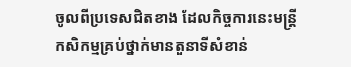ចូលពីប្រទេសជិតខាង ដែលកិច្ចការនេះមន្ត្រីកសិកម្មគ្រប់ថ្នាក់មានតួនាទីសំខាន់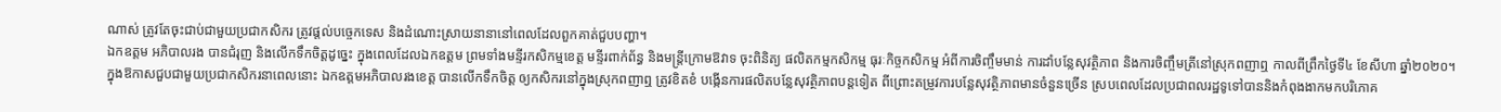ណាស់ ត្រូវតែចុះជាប់ជាមួយប្រជាកសិករ ត្រូវផ្ដល់បច្ចេកទេស និងដំណោះស្រាយនានានៅពេលដែលពួកគាត់ជួបបញ្ហា។
ឯកឧត្តម អភិបាលរង បានជំរុញ និងលើកទឹកចិត្តដូច្នេះ ក្នុងពេលដែលឯកឧត្តម ព្រមទាំងមន្ទីរកសិកម្មខេត្ត មន្ទីរពាក់ព័ន្ធ និងមន្ត្រីក្រោមឱវាទ ចុះពិនិត្យ ផលិតកម្មកសិកម្ម ធុរៈកិច្ចកសិកម្ម អំពីការចិញ្ចឹមមាន់ ការដាំបន្លែសុវត្ថិភាព និងការចិញ្ចឹមត្រីនៅស្រុកពញាឮ កាលពីព្រឹកថ្ងៃទី៤ ខែសីហា ឆ្នាំ២០២០។
ក្នុងឱកាសជួបជាមួយប្រជាកសិករនាពេលនោះ ឯកឧត្តមអភិបាលរងខេត្ត បានលើកទឹកចិត្ត ឲ្យកសិករនៅក្នុងស្រុកពញាឮ ត្រូវខិតខំ បង្កើនការផលិតបន្លែសុវត្ថិភាពបន្តទៀត ពីព្រោះតម្រូវការបន្លែសុវត្ថិភាពមានចំនួនច្រើន ស្របពេលដែលប្រជាពលរដ្ឋទូទៅបាននិងកំពុងងាកមកបរិភោគ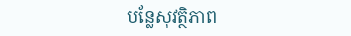បន្លែសុវត្ថិភាព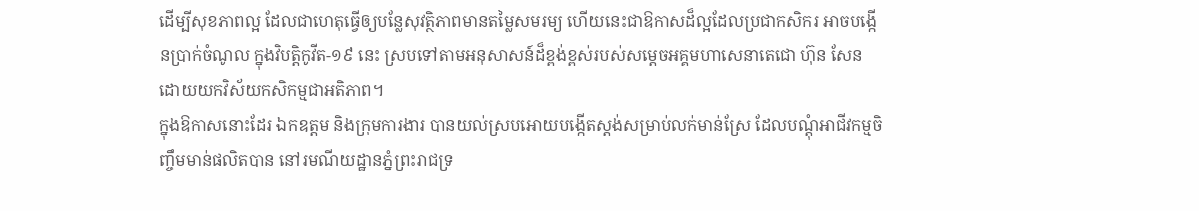ដើម្បីសុខភាពល្អ ដែលជាហេតុធ្វើឲ្យបន្លែសុវត្ថិភាពមានតម្លៃសមរម្យ ហើយនេះជាឱកាសដ៏ល្អដែលប្រជាកសិករ អាចបង្កើនប្រាក់ចំណូល ក្នុងវិបត្តិកូវីត-១៩ នេះ ស្របទៅតាមអនុសាសន៍ដ៏ខ្ពង់ខ្ពស់របស់សម្តេចអគ្គមហាសេនាតេជោ ហ៊ុន សែន ដោយយកវិស័យកសិកម្មជាអតិភាព។
ក្នុងឱកាសនោះដែរ ឯកឧត្តម និងក្រុមការងារ បានយល់ស្របអោយបង្កើតស្តង់សម្រាប់លក់មាន់ស្រែ ដែលបណ្តុំអាជីវកម្មចិញ្ចឹមមាន់ផលិតបាន នៅរមណីយដ្ឋានភ្នំព្រះរាជទ្រ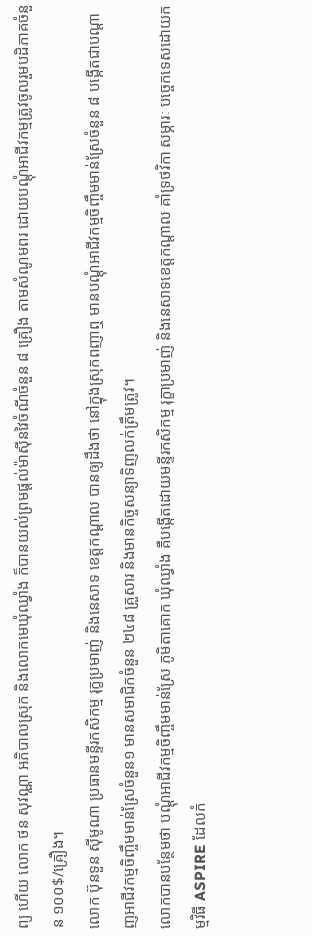ព្យ ហើយ លោក ថន សុវណ្ណា អភិបាលស្រុក និងលោកមេឃុំឈ្វាំង ក៏បានយល់ព្រមផ្តល់ម៉ាស៊ីនវៃចំណីចំនួន ៨ គ្រឿង តាមសំណូមពរ ដោយបណ្តុំអាជីវកម្មត្រូវចូលរួមបដិភាគចំនួន ១០០$/គ្រឿង។
លោក ប៊ុនទួន ស៊ីមូណា ប្រធានមន្ទីរកសិកម្ម រុក្ខប្រមាញ់ និងនេសាទ ខេត្តកណ្ដាល បានឲ្យដឹងថា នៅក្នុងស្រុកពញាឮ មានបណ្តុំអាជីវកម្មចិញ្ចឹមមាន់ស្រែចំនួន ៨ បង្កើតជាបណ្តាញអាជីវកម្មចិញ្ចឹមមាន់ស្រែចំនួន១ មានសមាជិកចំនួន ២៤៨ គ្រួសារ និងមានកិច្ចសន្យាទិញលក់ត្រឹមត្រូវ។
លោកបានបន្ថែមថា បណ្តុំអាជីវកម្មចិញ្ចឹមមាន់ស្រែ ភូមិតាគោក ឃុំឈ្វាំង គឺបង្កើតដោយមន្ទីរកសិកម្ម រុក្ខាប្រមាញ់ និងនេសាទខេត្តកណ្តាល គាំទ្រថវិកា សម្ភារៈ បច្ចេកទេសដោយកម្មវិធី ASPIRE ដែលកំ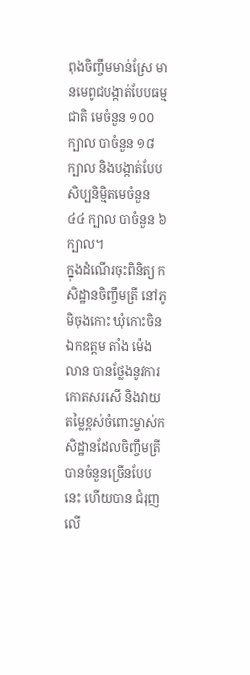ពុងចិញ្ចឹមមាន់ស្រែ មានមេពូជបង្កាត់បែបធម្មជាតិ មេចំនួន ១០០ ក្បាល បាចំនួន ១៨ក្បាល និងបង្កាត់បែបសិប្បនិម្មិតមេចំនួន ៤៤ ក្បាល បាចំនួន ៦ ក្បាល។
ក្នុងដំណើរចុះពិនិត្យ កសិដ្ឋានចិញ្ចឹមត្រី នៅភូមិចុងកោះ ឃុំកោះចិន ឯកឧត្តម តាំង ម៉េងលាន បានថ្លែងនូវការកោតសរសើ និងវាយតម្លៃខ្ពស់ចំពោះម្ចាស់កសិដ្ឋានដែលចិញ្ចឹមត្រីបានចំនួនច្រើនបែបនេះ ហើយបាន ជំរុញលើ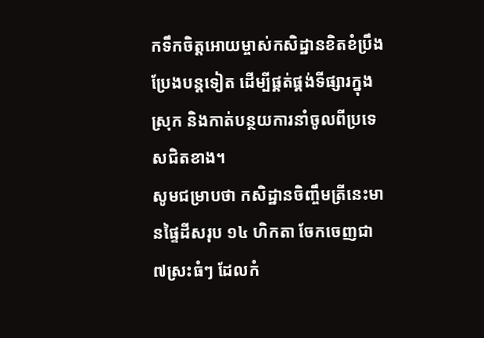កទឹកចិត្តអោយម្ចាស់កសិដ្ឋានខិតខំប្រឹងប្រែងបន្តទៀត ដើម្បីផ្គត់ផ្គង់ទីផ្សារក្នុងស្រុក និងកាត់បន្ថយការនាំចូលពីប្រទេសជិតខាង។
សូមជម្រាបថា កសិដ្ឋានចិញ្ចឹមត្រីនេះមានផ្ទៃដីសរុប ១៤ ហិកតា ចែកចេញជា ៧ស្រះធំៗ ដែលកំ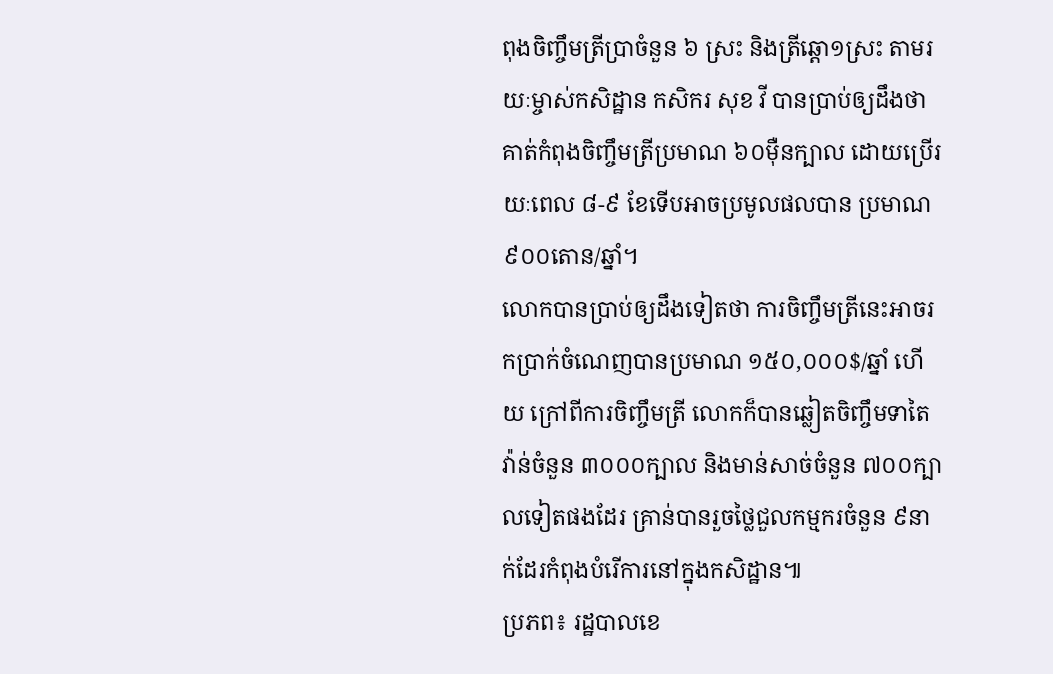ពុងចិញ្ចឹមត្រីប្រាចំនួន ៦ ស្រះ និងត្រីឆ្ដោ១ស្រះ តាមរយៈម្ចាស់កសិដ្ឋាន កសិករ សុខ វី បានប្រាប់ឲ្យដឹងថា គាត់កំពុងចិញ្ចឹមត្រីប្រមាណ ៦០ម៉ឺនក្បាល ដោយប្រើរយៈពេល ៨-៩ ខែទើបអាចប្រមូលផលបាន ប្រមាណ ៩០០តោន/ឆ្នាំ។
លោកបានប្រាប់ឲ្យដឹងទៀតថា ការចិញ្ចឹមត្រីនេះអាចរកប្រាក់ចំណេញបានប្រមាណ ១៥០,០០០$/ឆ្នាំ ហើយ ក្រៅពីការចិញ្ចឹមត្រី លោកក៏បានឆ្លៀតចិញ្ចឹមទាតៃវ៉ាន់ចំនួន ៣០០០ក្បាល និងមាន់សាច់ចំនួន ៧០០ក្បាលទៀតផងដែរ គ្រាន់បានរួចថ្លៃជួលកម្មករចំនួន ៩នាក់ដែរកំពុងបំរើការនៅក្នុងកសិដ្ឋាន៕
ប្រភព៖ រដ្ឋបាលខេ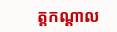ត្តកណ្តាល